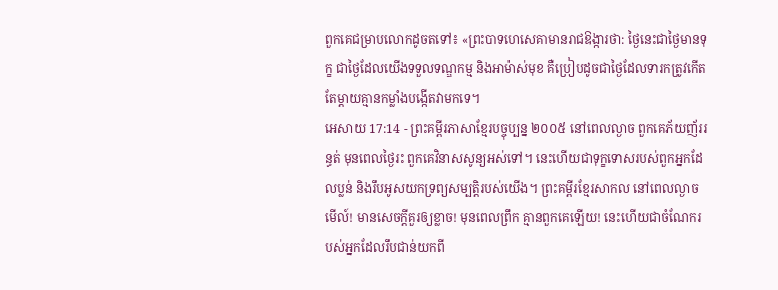ពួកគេជម្រាបលោកដូចតទៅ៖ «ព្រះបាទហេសេគាមានរាជឱង្ការថា: ថ្ងៃនេះជាថ្ងៃមានទុក្ខ ជាថ្ងៃដែលយើងទទួលទណ្ឌកម្ម និងអាម៉ាស់មុខ គឺប្រៀបដូចជាថ្ងៃដែលទារកត្រូវកើត តែម្ដាយគ្មានកម្លាំងបង្កើតវាមកទេ។
អេសាយ 17:14 - ព្រះគម្ពីរភាសាខ្មែរបច្ចុប្បន្ន ២០០៥ នៅពេលល្ងាច ពួកគេភ័យញ័ររន្ធត់ មុនពេលថ្ងៃរះ ពួកគេវិនាសសូន្យអស់ទៅ។ នេះហើយជាទុក្ខទោសរបស់ពួកអ្នកដែលប្លន់ និងរឹបអូសយកទ្រព្យសម្បត្តិរបស់យើង។ ព្រះគម្ពីរខ្មែរសាកល នៅពេលល្ងាច មើល៍! មានសេចក្ដីគួរឲ្យខ្លាច! មុនពេលព្រឹក គ្មានពួកគេឡើយ! នេះហើយជាចំណែករបស់អ្នកដែលរឹបជាន់យកពី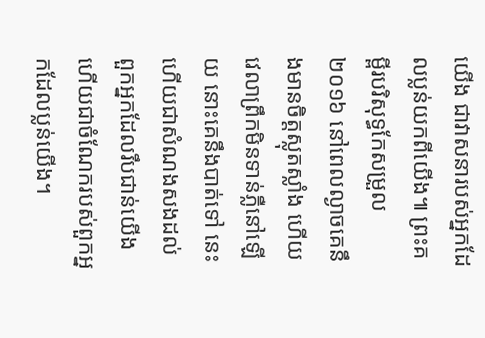យើង ជាវាសនារបស់អ្នកដែលប្លន់យកពីយើង៕ ព្រះគម្ពីរបរិសុទ្ធកែសម្រួល ២០១៦ នៅពេលល្ងាចគេនឹងមានចិត្តស្លុតស្លាំង ហើយវេលាព្រឹកមិនទាន់ភ្លឺនៅឡើយ នោះគេនឹងបាត់ទៅ នេះហើយជាសំណងសងដល់ ពួកអ្នកដែលរឹបជាន់យើង ហើយជាចំណែករបស់ពួកអ្នកដែលប្លន់យើង។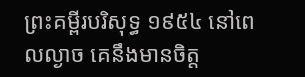ព្រះគម្ពីរបរិសុទ្ធ ១៩៥៤ នៅពេលល្ងាច គេនឹងមានចិត្ត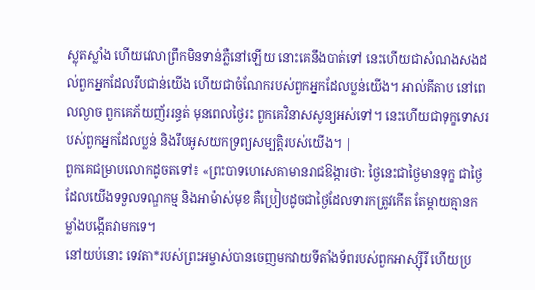ស្លុតស្លាំង ហើយវេលាព្រឹកមិនទាន់ភ្លឺនៅឡើយ នោះគេនឹងបាត់ទៅ នេះហើយជាសំណងសងដល់ពួកអ្នកដែលរឹបជាន់យើង ហើយជាចំណែករបស់ពួកអ្នកដែលប្លន់យើង។ អាល់គីតាប នៅពេលល្ងាច ពួកគេភ័យញ័ររន្ធត់ មុនពេលថ្ងៃរះ ពួកគេវិនាសសូន្យអស់ទៅ។ នេះហើយជាទុក្ខទោសរបស់ពួកអ្នកដែលប្លន់ និងរឹបអូសយកទ្រព្យសម្បត្តិរបស់យើង។ |
ពួកគេជម្រាបលោកដូចតទៅ៖ «ព្រះបាទហេសេគាមានរាជឱង្ការថា: ថ្ងៃនេះជាថ្ងៃមានទុក្ខ ជាថ្ងៃដែលយើងទទួលទណ្ឌកម្ម និងអាម៉ាស់មុខ គឺប្រៀបដូចជាថ្ងៃដែលទារកត្រូវកើត តែម្ដាយគ្មានកម្លាំងបង្កើតវាមកទេ។
នៅយប់នោះ ទេវតា*របស់ព្រះអម្ចាស់បានចេញមកវាយទីតាំងទ័ពរបស់ពួកអាស្ស៊ីរី ហើយប្រ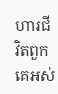ហារជីវិតពួកគេអស់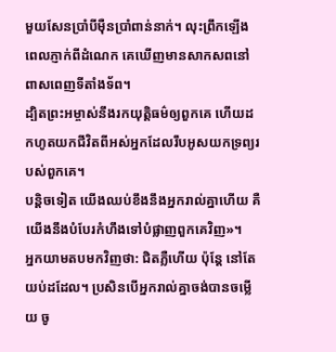មួយសែនប្រាំបីម៉ឺនប្រាំពាន់នាក់។ លុះព្រឹកឡើងពេលភ្ញាក់ពីដំណេក គេឃើញមានសាកសពនៅពាសពេញទីតាំងទ័ព។
ដ្បិតព្រះអម្ចាស់នឹងរកយុត្តិធម៌ឲ្យពួកគេ ហើយដកហូតយកជីវិតពីអស់អ្នកដែលរឹបអូសយកទ្រព្យរបស់ពួកគេ។
បន្តិចទៀត យើងឈប់ខឹងនឹងអ្នករាល់គ្នាហើយ គឺយើងនឹងបំបែរកំហឹងទៅបំផ្លាញពួកគេវិញ»។
អ្នកយាមតបមកវិញថា: ជិតភ្លឺហើយ ប៉ុន្តែ នៅតែយប់ដដែល។ ប្រសិនបើអ្នករាល់គ្នាចង់បានចម្លើយ ចូ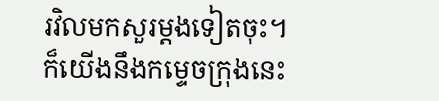រវិលមកសួរម្ដងទៀតចុះ។
ក៏យើងនឹងកម្ទេចក្រុងនេះ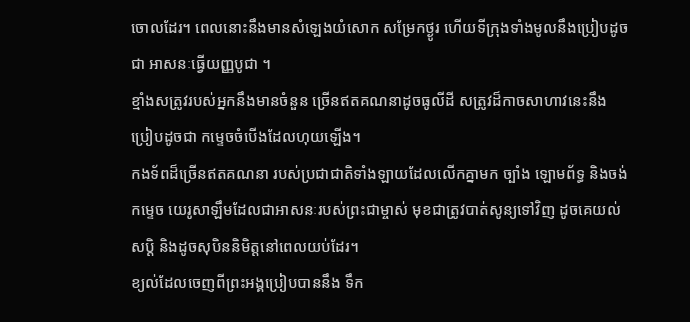ចោលដែរ។ ពេលនោះនឹងមានសំឡេងយំសោក សម្រែកថ្ងូរ ហើយទីក្រុងទាំងមូលនឹងប្រៀបដូចជា អាសនៈធ្វើយញ្ញបូជា ។
ខ្មាំងសត្រូវរបស់អ្នកនឹងមានចំនួន ច្រើនឥតគណនាដូចធូលីដី សត្រូវដ៏កាចសាហាវនេះនឹងប្រៀបដូចជា កម្ទេចចំបើងដែលហុយឡើង។
កងទ័ពដ៏ច្រើនឥតគណនា របស់ប្រជាជាតិទាំងឡាយដែលលើកគ្នាមក ច្បាំង ឡោមព័ទ្ធ និងចង់កម្ទេច យេរូសាឡឹមដែលជាអាសនៈរបស់ព្រះជាម្ចាស់ មុខជាត្រូវបាត់សូន្យទៅវិញ ដូចគេយល់សប្ដិ និងដូចសុបិននិមិត្តនៅពេលយប់ដែរ។
ខ្យល់ដែលចេញពីព្រះអង្គប្រៀបបាននឹង ទឹក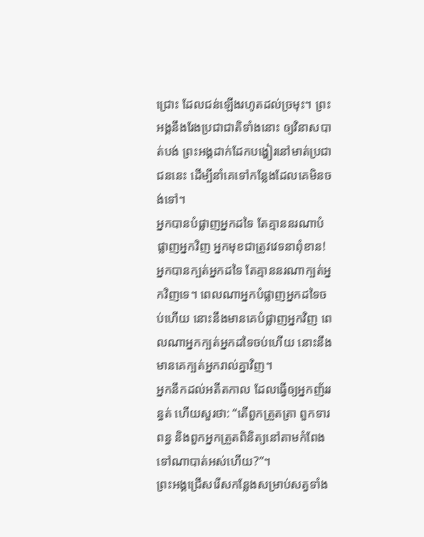ជ្រោះ ដែលជន់ឡើងរហូតដល់ច្រមុះ។ ព្រះអង្គនឹងរែងប្រជាជាតិទាំងនោះ ឲ្យវិនាសបាត់បង់ ព្រះអង្គដាក់ដែកបង្ហៀរនៅមាត់ប្រជាជននេះ ដើម្បីនាំគេទៅកន្លែងដែលគេមិនចង់ទៅ។
អ្នកបានបំផ្លាញអ្នកដទៃ តែគ្មាននរណាបំផ្លាញអ្នកវិញ អ្នកមុខជាត្រូវវេទនាពុំខាន! អ្នកបានក្បត់អ្នកដទៃ តែគ្មាននរណាក្បត់អ្នកវិញទេ។ ពេលណាអ្នកបំផ្លាញអ្នកដទៃចប់ហើយ នោះនឹងមានគេបំផ្លាញអ្នកវិញ ពេលណាអ្នកក្បត់អ្នកដទៃចប់ហើយ នោះនឹងមានគេក្បត់អ្នករាល់គ្នាវិញ។
អ្នកនឹកដល់អតីតកាល ដែលធ្វើឲ្យអ្នកញ័ររន្ធត់ ហើយសួរថា: “តើពួកត្រួតត្រា ពួកទារពន្ធ និងពួកអ្នកត្រួតពិនិត្យនៅតាមកំពែង ទៅណាបាត់អស់ហើយ?”។
ព្រះអង្គជ្រើសរើសកន្លែងសម្រាប់សត្វទាំង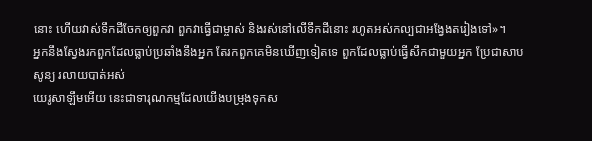នោះ ហើយវាស់ទឹកដីចែកឲ្យពួកវា ពួកវាធ្វើជាម្ចាស់ និងរស់នៅលើទឹកដីនោះ រហូតអស់កល្បជាអង្វែងតរៀងទៅ»។
អ្នកនឹងស្វែងរកពួកដែលធ្លាប់ប្រឆាំងនឹងអ្នក តែរកពួកគេមិនឃើញទៀតទេ ពួកដែលធ្លាប់ធ្វើសឹកជាមួយអ្នក ប្រែជាសាបសូន្យ រលាយបាត់អស់
យេរូសាឡឹមអើយ នេះជាទារុណកម្មដែលយើងបម្រុងទុកស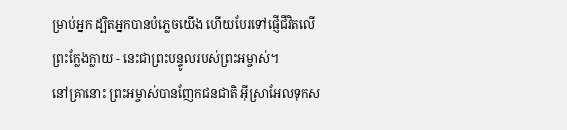ម្រាប់អ្នក ដ្បិតអ្នកបានបំភ្លេចយើង ហើយបែរទៅផ្ញើជីវិតលើព្រះក្លែងក្លាយ - នេះជាព្រះបន្ទូលរបស់ព្រះអម្ចាស់។
នៅគ្រានោះ ព្រះអម្ចាស់បានញែកជនជាតិ អ៊ីស្រាអែលទុកស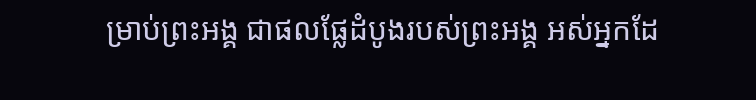ម្រាប់ព្រះអង្គ ជាផលផ្លែដំបូងរបស់ព្រះអង្គ អស់អ្នកដែ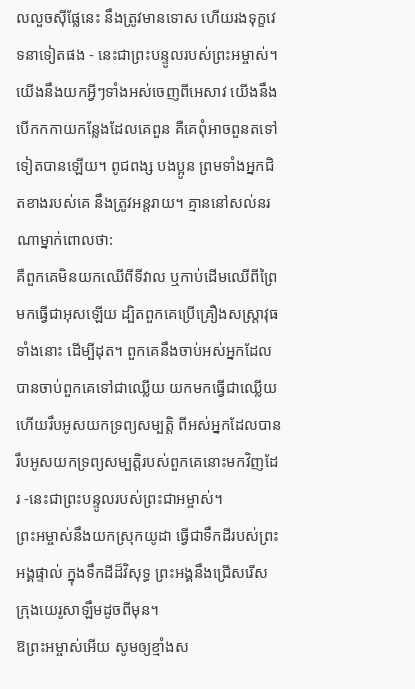លលួចស៊ីផ្លែនេះ នឹងត្រូវមានទោស ហើយរងទុក្ខវេទនាទៀតផង - នេះជាព្រះបន្ទូលរបស់ព្រះអម្ចាស់។
យើងនឹងយកអ្វីៗទាំងអស់ចេញពីអេសាវ យើងនឹងបើកកកាយកន្លែងដែលគេពួន គឺគេពុំអាចពួនតទៅទៀតបានឡើយ។ ពូជពង្ស បងប្អូន ព្រមទាំងអ្នកជិតខាងរបស់គេ នឹងត្រូវអន្តរាយ។ គ្មាននៅសល់នរណាម្នាក់ពោលថា:
គឺពួកគេមិនយកឈើពីទីវាល ឬកាប់ដើមឈើពីព្រៃ មកធ្វើជាអុសឡើយ ដ្បិតពួកគេប្រើគ្រឿងសស្ត្រាវុធទាំងនោះ ដើម្បីដុត។ ពួកគេនឹងចាប់អស់អ្នកដែលបានចាប់ពួកគេទៅជាឈ្លើយ យកមកធ្វើជាឈ្លើយ ហើយរឹបអូសយកទ្រព្យសម្បត្តិ ពីអស់អ្នកដែលបានរឹបអូសយកទ្រព្យសម្បត្តិរបស់ពួកគេនោះមកវិញដែរ -នេះជាព្រះបន្ទូលរបស់ព្រះជាអម្ចាស់។
ព្រះអម្ចាស់នឹងយកស្រុកយូដា ធ្វើជាទឹកដីរបស់ព្រះអង្គផ្ទាល់ ក្នុងទឹកដីដ៏វិសុទ្ធ ព្រះអង្គនឹងជ្រើសរើស ក្រុងយេរូសាឡឹមដូចពីមុន។
ឱព្រះអម្ចាស់អើយ សូមឲ្យខ្មាំងស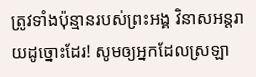ត្រូវទាំងប៉ុន្មានរបស់ព្រះអង្គ វិនាសអន្តរាយដូច្នោះដែរ! សូមឲ្យអ្នកដែលស្រឡា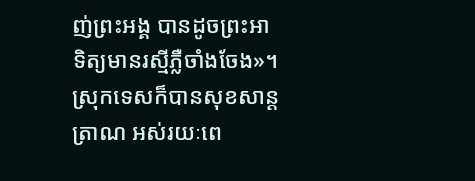ញ់ព្រះអង្គ បានដូចព្រះអាទិត្យមានរស្មីភ្លឺចាំងចែង»។ ស្រុកទេសក៏បានសុខសាន្តត្រាណ អស់រយៈពេ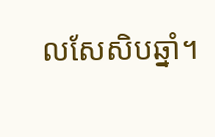លសែសិបឆ្នាំ។